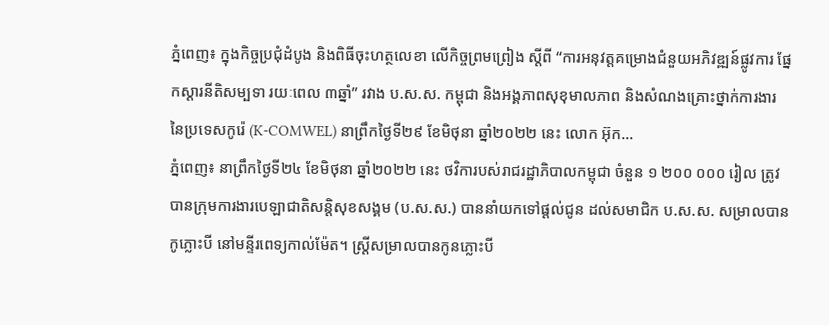ភ្នំពេញ៖ ក្នុងកិច្ចប្រជុំដំបូង និងពិធីចុះហត្ថលេខា លើកិច្ចព្រមព្រៀង ស្តីពី “ការអនុវត្តគម្រោងជំនួយអភិវឌ្ឍន៍ផ្លូវការ ផ្នែកស្តារនីតិសម្បទា រយៈពេល ៣ឆ្នាំ” រវាង ប.ស.ស. កម្ពុជា និងអង្គភាពសុខុមាលភាព និងសំណងគ្រោះថ្នាក់ការងារ នៃប្រទេសកូរ៉េ (K-COMWEL) នាព្រឹកថ្ងៃទី២៩ ខែមិថុនា ឆ្នាំ២០២២ នេះ លោក អ៊ុក...
ភ្នំពេញ៖ នាព្រឹកថ្ងៃទី២៤ ខែមិថុនា ឆ្នាំ២០២២ នេះ ថវិការបស់រាជរដ្ឋាភិបាលកម្ពុជា ចំនួន ១ ២០០ ០០០ រៀល ត្រូវបានក្រុមការងារបេឡាជាតិសន្តិសុខសង្គម (ប.ស.ស.) បាននាំយកទៅផ្តល់ជូន ដល់សមាជិក ប.ស.ស. សម្រាលបានកូភ្លោះបី នៅមន្ទីរពេទ្យកាល់ម៉ែត។ ស្រ្តីសម្រាលបានកូនភ្លោះបី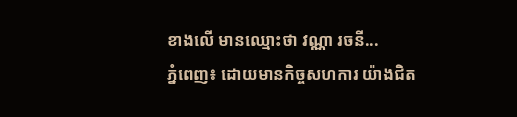ខាងលើ មានឈ្មោះថា វណ្ណា រចនី...
ភ្នំពេញ៖ ដោយមានកិច្ចសហការ យ៉ាងជិត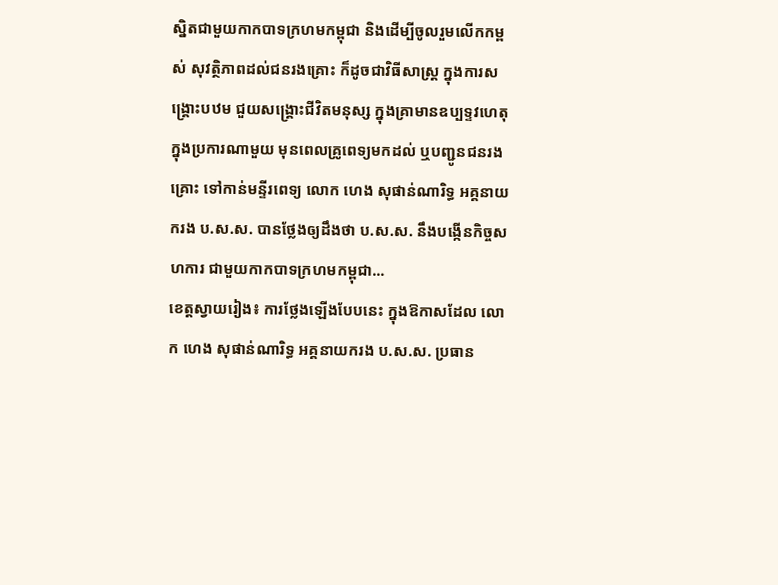ស្និតជាមួយកាកបាទក្រហមកម្ពុជា និងដើម្បីចូលរួមលើកកម្ពស់ សុវត្ថិភាពដល់ជនរងគ្រោះ ក៏ដូចជាវិធីសាស្រ្ត ក្នុងការសង្រ្គោះបឋម ជួយសង្រ្គោះជីវិតមនុស្ស ក្នុងគ្រាមានឧប្បទ្ទវហេតុ ក្នុងប្រការណាមួយ មុនពេលគ្រូពេទ្យមកដល់ ឬបញ្ជូនជនរងគ្រោះ ទៅកាន់មន្ទីរពេទ្យ លោក ហេង សុផាន់ណារិទ្ធ អគ្គនាយករង ប.ស.ស. បានថ្លែងឲ្យដឹងថា ប.ស.ស. នឹងបង្កើនកិច្ចសហការ ជាមួយកាកបាទក្រហមកម្ពុជា...
ខេត្តស្វាយរៀង៖ ការថ្លែងឡើងបែបនេះ ក្នុងឱកាសដែល លោក ហេង សុផាន់ណារិទ្ធ អគ្គនាយករង ប.ស.ស. ប្រធាន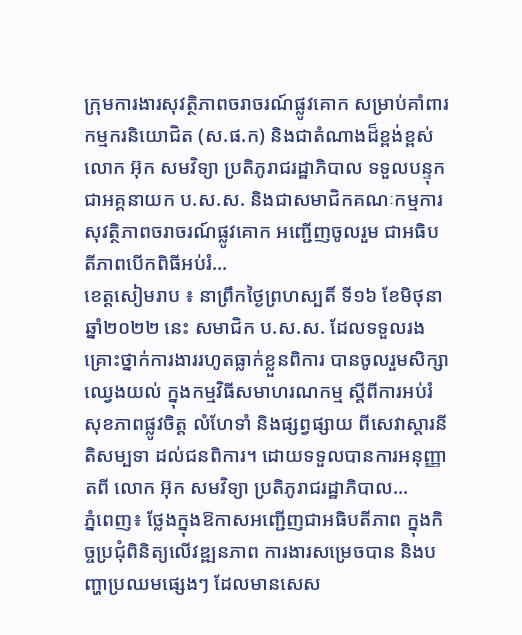ក្រុមការងារសុវត្ថិភាពចរាចរណ៍ផ្លូវគោក សម្រាប់គាំពារកម្មករនិយោជិត (ស.ផ.ក) និងជាតំណាងដ៏ខ្ពង់ខ្ពស់ លោក អ៊ុក សមវិទ្យា ប្រតិភូរាជរដ្ឋាភិបាល ទទួលបន្ទុកជាអគ្គនាយក ប.ស.ស. និងជាសមាជិកគណៈកម្មការ សុវត្ថិភាពចរាចរណ៍ផ្លូវគោក អញ្ជើញចូលរួម ជាអធិបតីភាពបើកពិធីអប់រំ...
ខេត្តសៀមរាប ៖ នាព្រឹកថ្ងៃព្រហស្បតិ៍ ទី១៦ ខែមិថុនា ឆ្នាំ២០២២ នេះ សមាជិក ប.ស.ស. ដែលទទួលរងគ្រោះថ្នាក់ការងាររហូតធ្លាក់ខ្លួនពិការ បានចូលរួមសិក្សាឈ្វេងយល់ ក្នុងកម្មវិធីសមាហរណកម្ម ស្ដីពីការអប់រំសុខភាពផ្លូវចិត្ត លំហែទាំ និងផ្សព្វផ្សាយ ពីសេវាស្តារនីតិសម្បទា ដល់ជនពិការ។ ដោយទទួលបានការអនុញ្ញាតពី លោក អ៊ុក សមវិទ្យា ប្រតិភូរាជរដ្ឋាភិបាល...
ភ្នំពេញ៖ ថ្លែងក្នុងឱកាសអញ្ជើញជាអធិបតីភាព ក្នុងកិច្ចប្រជុំពិនិត្យលើវឌ្ឍនភាព ការងារសម្រេចបាន និងបញ្ហាប្រឈមផ្សេងៗ ដែលមានសេស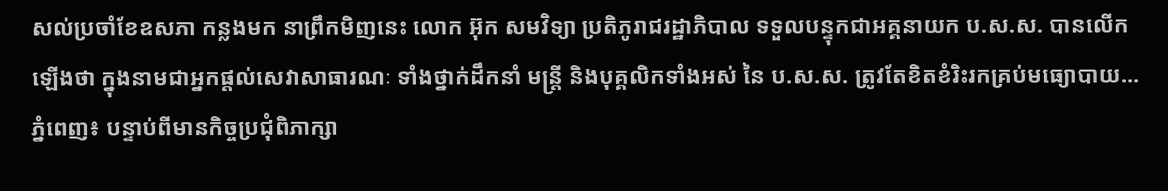សល់ប្រចាំខែឧសភា កន្លងមក នាព្រឹកមិញនេះ លោក អ៊ុក សមវិទ្យា ប្រតិភូរាជរដ្ឋាភិបាល ទទួលបន្ទុកជាអគ្គនាយក ប.ស.ស. បានលើកឡើងថា ក្នុងនាមជាអ្នកផ្ដល់សេវាសាធារណៈ ទាំងថ្នាក់ដឹកនាំ មន្រ្តី និងបុគ្គលិកទាំងអស់ នៃ ប.ស.ស. ត្រូវតែខិតខំរិះរកគ្រប់មធ្យោបាយ...
ភ្នំពេញ៖ បន្ទាប់ពីមានកិច្ចប្រជុំពិភាក្សា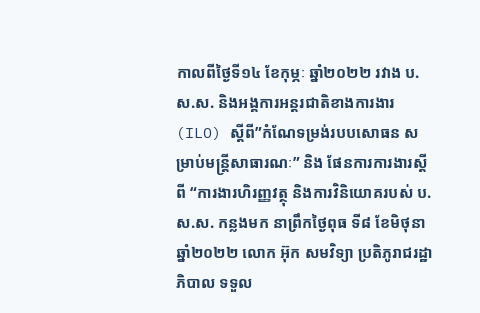កាលពីថ្ងៃទី១៤ ខែកុម្ភៈ ឆ្នាំ២០២២ រវាង ប.ស.ស. និងអង្គការអន្តរជាតិខាងការងារ (ILO) ស្តីពី”កំណែទម្រង់របបសោធន សម្រាប់មន្រ្តីសាធារណៈ” និង ផែនការការងារស្តីពី “ការងារហិរញ្ញវត្ថុ និងការវិនិយោគរបស់ ប.ស.ស. កន្លងមក នាព្រឹកថ្ងៃពុធ ទី៨ ខែមិថុនា ឆ្នាំ២០២២ លោក អ៊ុក សមវិទ្យា ប្រតិភូរាជរដ្ឋាភិបាល ទទួល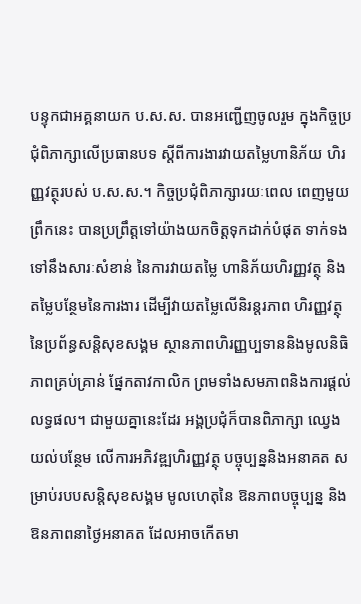បន្ទុកជាអគ្គនាយក ប.ស.ស. បានអញ្ជើញចូលរួម ក្នុងកិច្ចប្រជុំពិភាក្សាលើប្រធានបទ ស្តីពីការងារវាយតម្លៃហានិភ័យ ហិរញ្ញវត្ថុរបស់ ប.ស.ស.។ កិច្ចប្រជុំពិភាក្សារយៈពេល ពេញមួយព្រឹកនេះ បានប្រព្រឹត្តទៅយ៉ាងយកចិត្តទុកដាក់បំផុត ទាក់ទងទៅនឹងសារៈសំខាន់ នៃការវាយតម្លៃ ហានិភ័យហិរញ្ញវត្ថុ និងតម្លៃបន្ថែមនៃការងារ ដើម្បីវាយតម្លៃលើនិរន្តរភាព ហិរញ្ញវត្ថុនៃប្រព័ន្ធសន្តិសុខសង្គម ស្ថានភាពហិរញ្ញប្បទាននិងមូលនិធិ ភាពគ្រប់គ្រាន់ ផ្នែកតាវកាលិក ព្រមទាំងសមភាពនិងការផ្តល់លទ្ធផល។ ជាមួយគ្នានេះដែរ អង្គប្រជុំក៏បានពិភាក្សា ឈ្វេងយល់បន្ថែម លើការអភិវឌ្ឍហិរញ្ញវត្ថុ បច្ចុប្បន្ននិងអនាគត សម្រាប់របបសន្តិសុខសង្គម មូលហេតុនៃ ឱនភាពបច្ចុប្បន្ន និងឱនភាពនាថ្ងៃអនាគត ដែលអាចកើតមា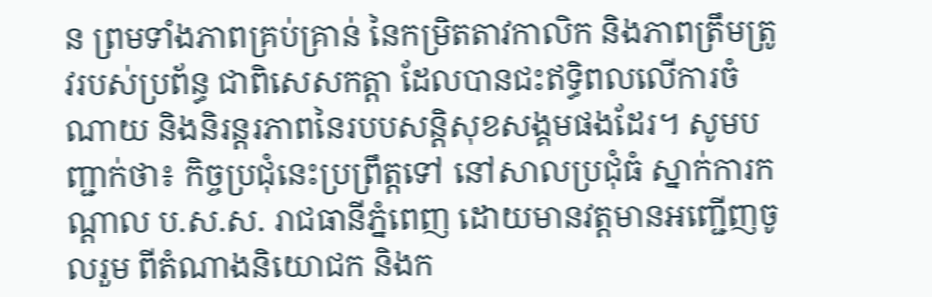ន ព្រមទាំងភាពគ្រប់គ្រាន់ នៃកម្រិតតាវកាលិក និងភាពត្រឹមត្រូវរបស់ប្រព័ន្ធ ជាពិសេសកត្តា ដែលបានជះឥទ្ធិពលលើការចំណាយ និងនិរន្តរភាពនៃរបបសន្តិសុខសង្គមផងដែរ។ សូមបញ្ជាក់ថា៖ កិច្ចប្រជុំនេះប្រព្រឹត្តទៅ នៅសាលប្រជុំធំ ស្នាក់ការកណ្ដាល ប.ស.ស. រាជធានីភ្នំពេញ ដោយមានវត្តមានអញ្ជើញចូលរួម ពីតំណាងនិយោជក និងក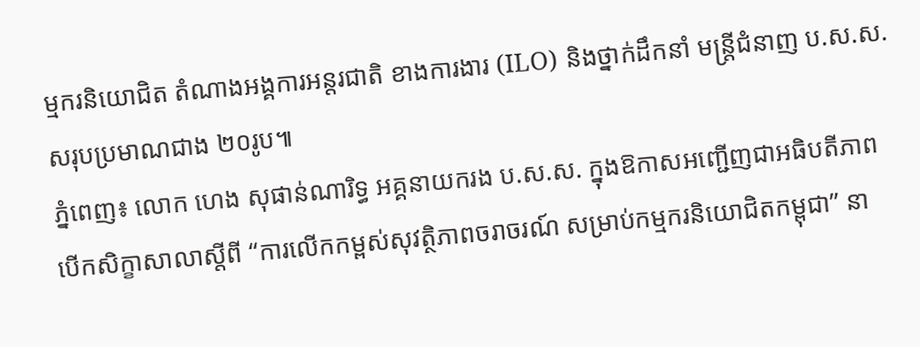ម្មករនិយោជិត តំណាងអង្គការអន្តរជាតិ ខាងការងារ (ILO) និងថ្នាក់ដឹកនាំ មន្ត្រីជំនាញ ប.ស.ស. សរុបប្រមាណជាង ២០រូប៕
ភ្នំពេញ៖ លោក ហេង សុផាន់ណារិទ្ធ អគ្គនាយករង ប.ស.ស. ក្នុងឱកាសអញ្ជើញជាអធិបតីភាព បើកសិក្ខាសាលាស្តីពី “ការលើកកម្ពស់សុវត្ថិភាពចរាចរណ៍ សម្រាប់កម្មករនិយោជិតកម្ពុជា” នា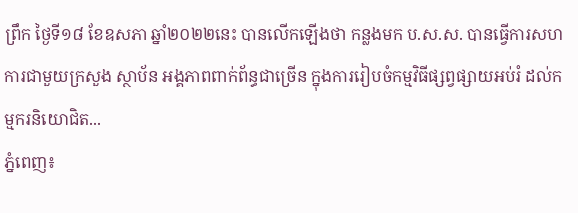ព្រឹក ថ្ងៃទី១៨ ខែឧសភា ឆ្នាំ២០២២នេះ បានលើកឡើងថា កន្លងមក ប.ស.ស. បានធ្វើការសហការជាមួយក្រសួង ស្ថាប័ន អង្គភាពពាក់ព័ន្ធជាច្រើន ក្នុងការរៀបចំកម្មវិធីផ្សព្វផ្សាយអប់រំ ដល់កម្មករនិយោជិត...
ភ្នំពេញ៖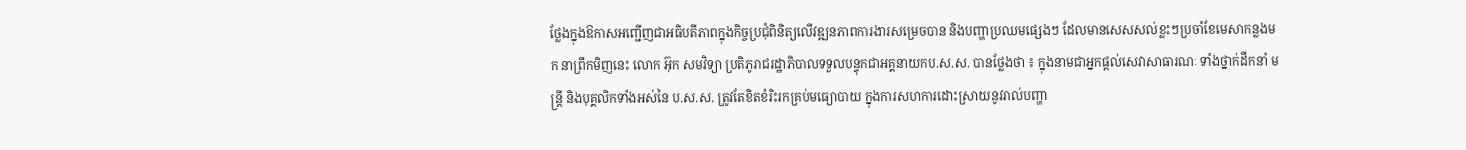ថ្លែងក្នុងឱកាសអញ្ជើញជាអធិបតីភាពក្នុងកិច្ចប្រជុំពិនិត្យលើវឌ្ឍនភាពការងារសម្រេចបាន និងបញ្ហាប្រឈមផ្សេងៗ ដែលមានសេសសល់ខ្លះៗប្រចាំខែមេសាកន្លងមក នាព្រឹកមិញនេះ លោក អ៊ុក សមវិទ្យា ប្រតិភូរាជរដ្ឋាភិបាលទទួលបន្ទុកជាអគ្គនាយកប.ស.ស. បានថ្លែងថា ៖ ក្នុងនាមជាអ្នកផ្ដល់សេវាសាធារណៈ ទាំងថ្នាក់ដឹកនាំ មន្រ្តី និងបុគ្គលិកទាំងអស់នៃ ប.ស.ស. ត្រូវតែខិតខំរិះរកគ្រប់មធ្យោបាយ ក្នុងការសហការដោះស្រាយនូវរាល់បញ្ហា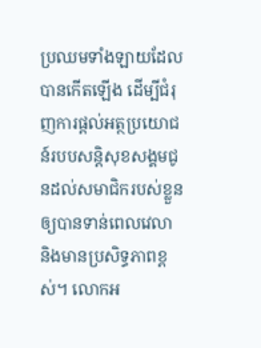ប្រឈមទាំងឡាយដែលបានកើតឡើង ដើម្បីជំរុញការផ្តល់អត្ថប្រយោជន៍របបសន្ដិសុខសង្គមជូនដល់សមាជិករបស់ខ្លួនឲ្យបានទាន់ពេលវេលា និងមានប្រសិទ្ធភាពខ្ពស់។ លោកអ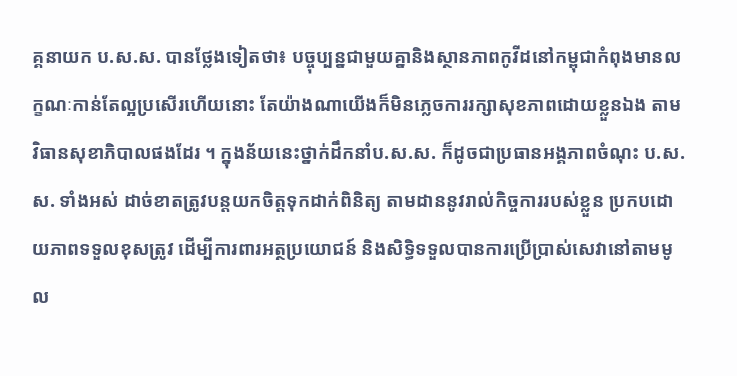គ្គនាយក ប.ស.ស. បានថ្លែងទៀតថា៖ បច្ចុប្បន្នជាមួយគ្នានិងស្ថានភាពកូវីដនៅកម្ពុជាកំពុងមានលក្ខណៈកាន់តែល្អប្រសើរហើយនោះ តែយ៉ាងណាយើងក៏មិនភ្លេចការរក្សាសុខភាពដោយខ្លួនឯង តាមវិធានសុខាភិបាលផងដែរ ។ ក្នុងន័យនេះថ្នាក់ដឹកនាំប.ស.ស. ក៏ដូចជាប្រធានអង្គភាពចំណុះ ប.ស.ស. ទាំងអស់ ដាច់ខាតត្រូវបន្ដយកចិត្តទុកដាក់ពិនិត្យ តាមដាននូវរាល់កិច្ចការរបស់ខ្លួន ប្រកបដោយភាពទទួលខុសត្រូវ ដើម្បីការពារអត្ថប្រយោជន៍ និងសិទ្ធិទទួលបានការប្រើប្រាស់សេវានៅតាមមូល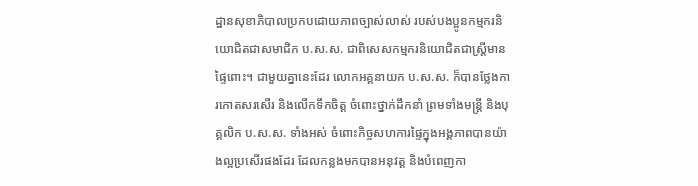ដ្ឋានសុខាភិបាលប្រកបដោយភាពច្បាស់លាស់ របស់បងប្អូនកម្មករនិយោជិតជាសមាជិក ប.ស.ស. ជាពិសេសកម្មករនិយោជិតជាស្ដ្រីមានផ្ទៃពោះ។ ជាមួយគ្នានេះដែរ លោកអគ្គនាយក ប.ស.ស. ក៏បានថ្លែងការកោតសរសើរ និងលើកទឹកចិត្ត ចំពោះថ្នាក់ដឹកនាំ ព្រមទាំងមន្រ្តី និងបុគ្គលិក ប.ស.ស. ទាំងអស់ ចំពោះកិច្ចសហការផ្ទៃក្នុងអង្គភាពបានយ៉ាងល្អប្រសើរផងដែរ ដែលកន្លងមកបានអនុវត្ត និងបំពេញកា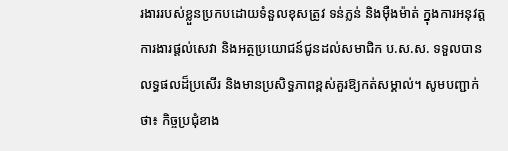រងាររបស់ខ្លួនប្រកបដោយទំនួលខុសត្រូវ ទន់ភ្លន់ និងម៉ឺងម៉ាត់ ក្នុងការអនុវត្តការងារផ្ដល់សេវា និងអត្ថប្រយោជន៍ជូនដល់សមាជិក ប.ស.ស. ទទួលបានលទ្ធផលដ៏ប្រសើរ និងមានប្រសិទ្ធភាពខ្ពស់គួរឱ្យកត់សម្គាល់។ សូមបញ្ជាក់ថា៖ កិច្ចប្រជុំខាង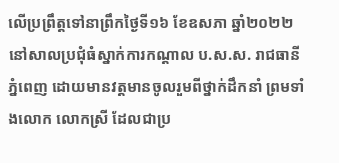លើប្រព្រឹត្តទៅនាព្រឹកថ្ងៃទី១៦ ខែឧសភា ឆ្នាំ២០២២ នៅសាលប្រជុំធំស្នាក់ការកណ្តាល ប.ស.ស. រាជធានីភ្នំពេញ ដោយមានវត្តមានចូលរួមពីថ្នាក់ដឹកនាំ ព្រមទាំងលោក លោកស្រី ដែលជាប្រ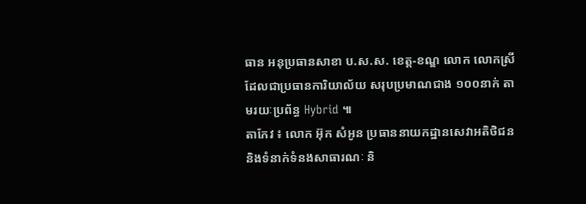ធាន អនុប្រធានសាខា ប.ស.ស. ខេត្ត-ខណ្ឌ លោក លោកស្រី ដែលជាប្រធានការិយាល័យ សរុបប្រមាណជាង ១០០នាក់ តាមរយៈប្រព័ន្ធ Hybrid ៕
តាកែវ ៖ លោក អ៊ុក សំអូន ប្រធាននាយកដ្ឋានសេវាអតិថិជន និងទំនាក់ទំនងសាធារណៈ និ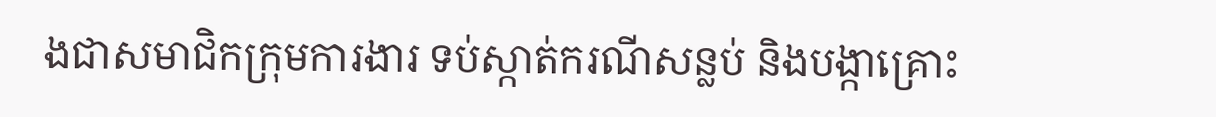ងជាសមាជិកក្រុមការងារ ទប់ស្កាត់ករណីសន្លប់ និងបង្កាគ្រោះ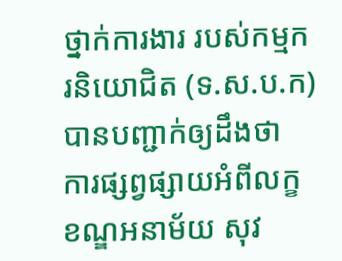ថ្នាក់ការងារ របស់កម្មករនិយោជិត (ទ.ស.ប.ក) បានបញ្ជាក់ឲ្យដឹងថា ការផ្សព្វផ្សាយអំពីលក្ខខណ្ឌអនាម័យ សុវ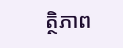ត្ថិភាព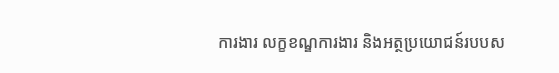ការងារ លក្ខខណ្ឌការងារ និងអត្ថប្រយោជន៍របបស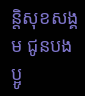ន្តិសុខសង្គម ជូនបងប្អូ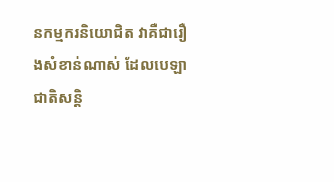នកម្មករនិយោជិត វាគឺជារឿងសំខាន់ណាស់ ដែលបេឡាជាតិសន្តិ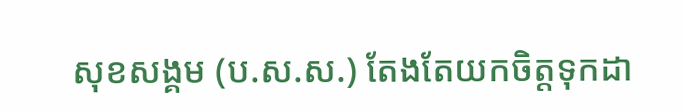សុខសង្គម (ប.ស.ស.) តែងតែយកចិត្តទុកដា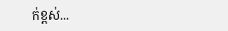ក់ខ្ពស់...